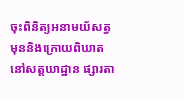ចុះពិនិត្យអនាមយ័សត្វមុននិងក្រោយពិឃាតនៅសត្តឃាដ្ឋាន ផ្សារតា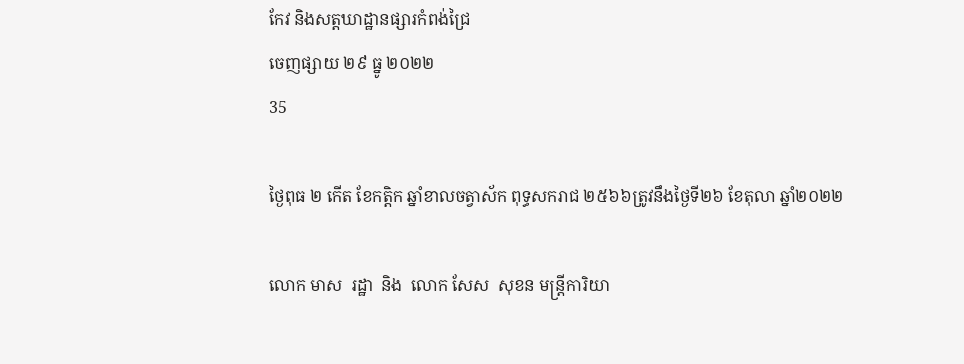កែវ និងសត្តឃាដ្ឋានផ្សារកំពង់ជ្រៃ
ចេញផ្សាយ ២៩ ធ្នូ ២០២២
35

ថ្ងៃពុធ ២ កើត ខែកត្តិក ឆ្នាំខាលចត្វាស័ក ពុទ្ធសករាជ ២៥៦៦ត្រូវនឹងថ្ងៃទី២៦ ខែតុលា ឆ្នាំ២០២២

លោក មាស  រដ្ឋា  និង  លោក សែស  សុខន មន្រ្តីការិយា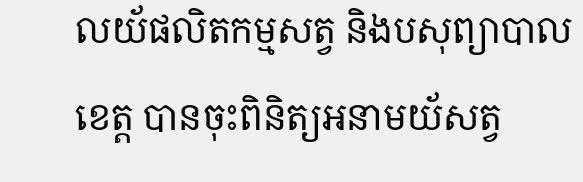លយ័ផលិតកម្មសត្វ និងបសុព្យាបាលខេត្ត បានចុះពិនិត្យអនាមយ័សត្វ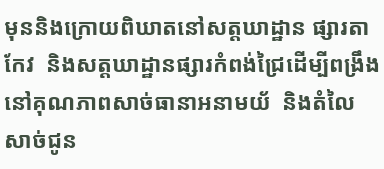មុននិងក្រោយពិឃាតនៅសត្តឃាដ្ឋាន ផ្សារតាកែវ  និងសត្តឃាដ្ឋានផ្សារកំពង់ជ្រៃដេីម្បីពង្រឹងនៅគុណភាពសាច់ធានាអនាមយ័  និងតំលៃសាច់ជូន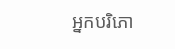អ្នកបរិភោ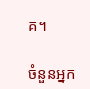គ។

ចំនួនអ្នក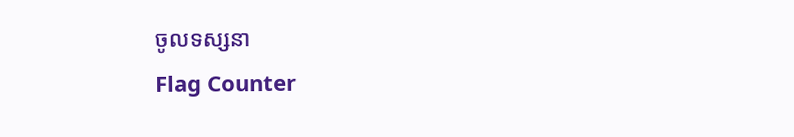ចូលទស្សនា
Flag Counter